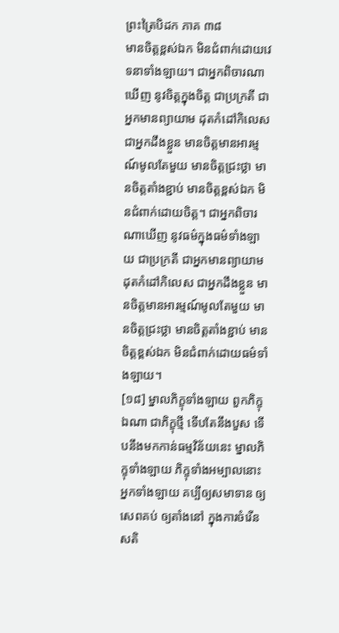ព្រះត្រៃបិដក ភាគ ៣៨
មានចិត្តខ្ពស់ឯក មិនជំពាក់ដោយវេទនាទាំងឡាយ។ ជាអ្នកពិចារណាឃើញ នូវចិត្តក្នុងចិត្ត ជាប្រក្រតី ជាអ្នកមានព្យាយាម ដុតកំដៅកិលេស ជាអ្នកដឹងខ្លួន មានចិត្តមានអារម្មណ៍មូលតែមួយ មានចិត្តជ្រះថ្លា មានចិត្តតាំងខ្ជាប់ មានចិត្តខ្ពស់ឯក មិនជំពាក់ដោយចិត្ត។ ជាអ្នកពិចារណាឃើញ នូវធម៌ក្នុងធម៌ទាំងឡាយ ជាប្រក្រតី ជាអ្នកមានព្យាយាម ដុតកំដៅកិលេស ជាអ្នកដឹងខ្លួន មានចិត្តមានអារម្មណ៍មូលតែមួយ មានចិត្តជ្រះថ្លា មានចិត្តតាំងខ្ជាប់ មានចិត្តខ្ពស់ឯក មិនជំពាក់ដោយធម៌ទាំងឡាយ។
[១៨] ម្នាលភិក្ខុទាំងឡាយ ពួកភិក្ខុឯណា ជាភិក្ខុថ្មី ទើបតែនឹងបួស ទើបនឹងមកកាន់ធម្មវិន័យនេះ ម្នាលភិក្ខុទាំងឡាយ ភិក្ខុទាំងអម្បាលនោះ អ្នកទាំងឡាយ គប្បីឲ្យសមាទាន ឲ្យសេពគប់ ឲ្យតាំងនៅ ក្នុងការចំរើនសតិ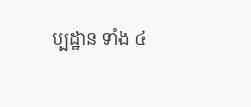ប្បដ្ឋាន ទាំង ៤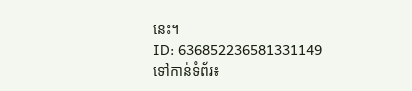នេះ។
ID: 636852236581331149
ទៅកាន់ទំព័រ៖